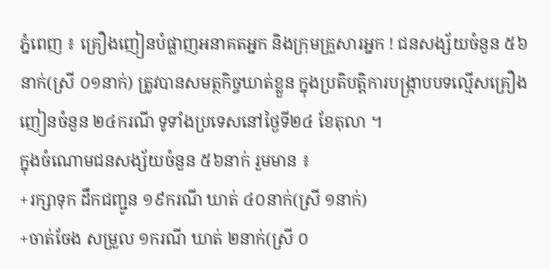ភ្នំពេញ ៖ គ្រឿងញៀនបំផ្លាញអនាគតអ្នក និងក្រុមគ្រួសារអ្នក ! ជនសង្ស័យចំនួន ៥៦ នាក់(ស្រី ០១នាក់) ត្រូវបានសមត្ថកិច្ចឃាត់ខ្លួន ក្នុងប្រតិបត្តិការបង្ក្រាបបទល្មើសគ្រឿងញៀនចំនួន ២៤ករណី ទូទាំងប្រទេសនៅថ្ងៃទី២៤ ខែតុលា ។
ក្នុងចំណោមជនសង្ស័យចំនួន ៥៦នាក់ រួមមាន ៖
+រក្សាទុក ដឹកជញ្ជូន ១៩ករណី ឃាត់ ៤០នាក់(ស្រី ១នាក់)
+ចាត់ចែង សម្រួល ១ករណី ឃាត់ ២នាក់(ស្រី ០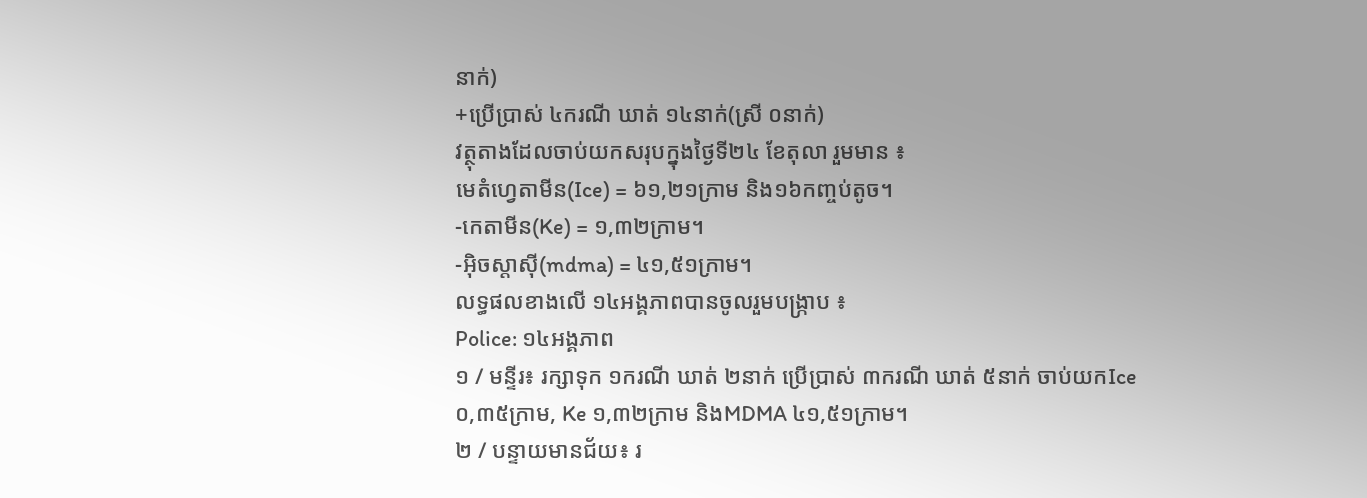នាក់)
+ប្រើប្រាស់ ៤ករណី ឃាត់ ១៤នាក់(ស្រី ០នាក់)
វត្ថុតាងដែលចាប់យកសរុបក្នុងថ្ងៃទី២៤ ខែតុលា រួមមាន ៖
មេតំហ្វេតាមីន(Ice) = ៦១,២១ក្រាម និង១៦កញ្ចប់តូច។
-កេតាមីន(Ke) = ១,៣២ក្រាម។
-អុិចស្តាសុី(mdma) = ៤១,៥១ក្រាម។
លទ្ធផលខាងលើ ១៤អង្គភាពបានចូលរួមបង្ក្រាប ៖
Police: ១៤អង្គភាព
១ / មន្ទីរ៖ រក្សាទុក ១ករណី ឃាត់ ២នាក់ ប្រើប្រាស់ ៣ករណី ឃាត់ ៥នាក់ ចាប់យកIce ០,៣៥ក្រាម, Ke ១,៣២ក្រាម និងMDMA ៤១,៥១ក្រាម។
២ / បន្ទាយមានជ័យ៖ រ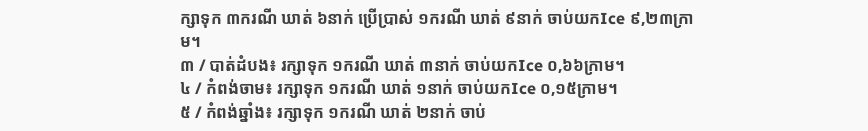ក្សាទុក ៣ករណី ឃាត់ ៦នាក់ ប្រើប្រាស់ ១ករណី ឃាត់ ៩នាក់ ចាប់យកIce ៩,២៣ក្រាម។
៣ / បាត់ដំបង៖ រក្សាទុក ១ករណី ឃាត់ ៣នាក់ ចាប់យកIce ០,៦៦ក្រាម។
៤ / កំពង់ចាម៖ រក្សាទុក ១ករណី ឃាត់ ១នាក់ ចាប់យកIce ០,១៥ក្រាម។
៥ / កំពង់ឆ្នាំង៖ រក្សាទុក ១ករណី ឃាត់ ២នាក់ ចាប់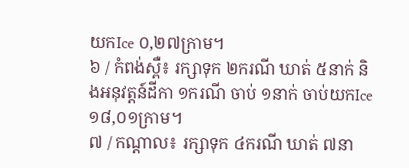យកIce ០,២៧ក្រាម។
៦ / កំពង់ស្ពឺ៖ រក្សាទុក ២ករណី ឃាត់ ៥នាក់ និងអនុវត្តន៍ដីកា ១ករណី ចាប់ ១នាក់ ចាប់យកIce ១៨,០១ក្រាម។
៧ / កណ្តាល៖ រក្សាទុក ៤ករណី ឃាត់ ៧នា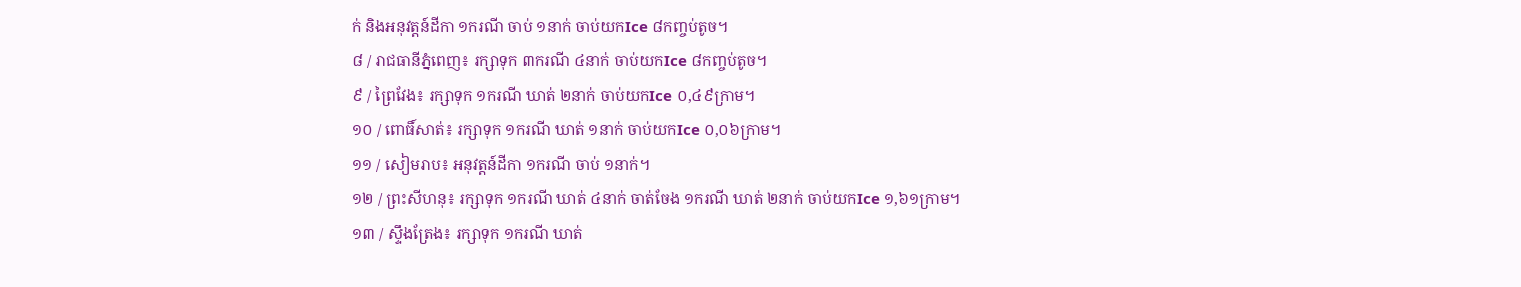ក់ និងអនុវត្តន៍ដីកា ១ករណី ចាប់ ១នាក់ ចាប់យកIce ៨កញ្ចប់តូច។
៨ / រាជធានីភ្នំពេញ៖ រក្សាទុក ៣ករណី ៤នាក់ ចាប់យកIce ៨កញ្ចប់តូច។
៩ / ព្រៃវែង៖ រក្សាទុក ១ករណី ឃាត់ ២នាក់ ចាប់យកIce ០,៤៩ក្រាម។
១០ / ពោធិ៍សាត់៖ រក្សាទុក ១ករណី ឃាត់ ១នាក់ ចាប់យកIce ០,០៦ក្រាម។
១១ / សៀមរាប៖ អនុវត្តន៍ដីកា ១ករណី ចាប់ ១នាក់។
១២ / ព្រះសីហនុ៖ រក្សាទុក ១ករណី ឃាត់ ៤នាក់ ចាត់ចែង ១ករណី ឃាត់ ២នាក់ ចាប់យកIce ១,៦១ក្រាម។
១៣ / ស្ទឹងត្រែង៖ រក្សាទុក ១ករណី ឃាត់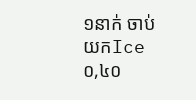១នាក់ ចាប់យកIce ០,៤០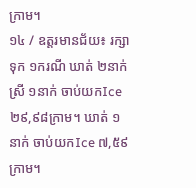ក្រាម។
១៤ / ឧត្តរមានជ័យ៖ រក្សាទុក ១ករណី ឃាត់ ២នាក់ ស្រី ១នាក់ ចាប់យកIce ២៩,៩៨ក្រាម។ ឃាត់ ១នាក់ ចាប់យកIce ៧,៥៩ក្រាម។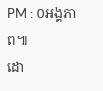PM : ០អង្គភាព៕
ដោ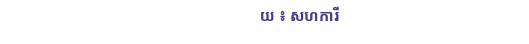យ ៖ សហការី